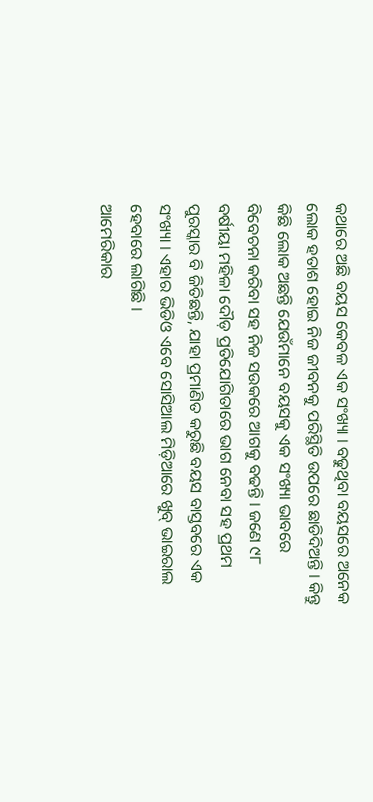କଥାରେ ଅଛି ବୟସ କେବଳ ଏକ ସଂଖ୍ୟା । ବଢୁଥିବା ବୟସରେ ଅନେକ ଲୋକ ହତାଶ ହୋଇ ନିଜ ଜୀବନକୁ ପରିସ୍ଥିତି ଉପରେ ଛାଡିଦିଅନ୍ତି । କିନ୍ତୁ କିଛି ଲୋକ ଅଛନ୍ତି ଯେଉଁମାନେ ବୟସକୁ ଏକ ସଂଖ୍ୟା ଭାବରେ ବିବେଚନା କରିବା ସହ ନିଜ ସଉକରେ ଆଗକୁ ବଢନ୍ତି । ଜଣେ ୯୮ ବର୍ଷୀୟା ମହିଳା ଦୌଡ଼ ପ୍ରତିଯୋଗିତାରେ ଭାଗ ନେବା ସହ ପ୍ରଥମ ପୁରସ୍କାର ବି ଜିତିଛନ୍ତି, ଯାହା ପ୍ରମାଣିତ କରୁଛି ବୟସ ବାସ୍ତବରେ ଏକ ସଂଖ୍ୟା । ଏହାର ଭିଡିଓ ଏବେ ସୋସିଆଲ ମିଡ଼ିଆରେ ଖୁବ୍ ଭାଇରାଲ ହେବାରେ ଲାଗିଛି ।
ଆମେରିକାର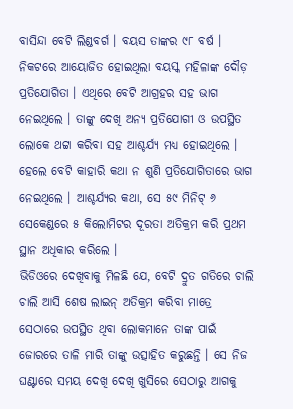ବାସିନ୍ଦା ବେଟି ଲିଣ୍ଡବର୍ଗ । ବୟସ ତାଙ୍କର ୯୮ ବର୍ଷ । ନିକଟରେ ଆୟୋଜିତ ହୋଇଥିଲା ବୟସ୍କ ମହିଳାଙ୍କ ଦୌଡ଼ ପ୍ରତିଯୋଗିତା । ଏଥିରେ ବେଟି ଆଗ୍ରହର ସହ ଭାଗ ନେଇଥିଲେ । ତାଙ୍କୁ ଦେଖି ଅନ୍ୟ ପ୍ରତିଯୋଗୀ ଓ ଉପସ୍ଥିତ ଲୋକେ ଥଟ୍ଟା କରିବା ସହ ଆଶ୍ଚର୍ଯ୍ୟ ମଧ୍ୟ ହୋଇଥିଲେ । ହେଲେ ବେଟି କାହାରି କଥା ନ ଶୁଣି ପ୍ରତିଯୋଗିତାରେ ଭାଗ ନେଇଥିଲେ । ଆଶ୍ଚର୍ଯ୍ୟର କଥା, ସେ ୫୯ ମିନିଟ୍ ୬ ସେକେଣ୍ଡରେ ୫ କିଲୋମିଟର ଦୂରତା ଅତିକ୍ରମ କରି ପ୍ରଥମ ସ୍ଥାନ ଅଧିକାର କରିଲେ ।
ଭିଡିଓରେ ଦେଖିବାକୁ ମିଳଛି ଯେ, ବେଟି ଦ୍ରୁତ ଗତିରେ ଚାଲି ଚାଲି ଆସି ଶେଷ ଲାଇନ୍ ଅତିକ୍ରମ କରିବା ମାତ୍ରେ ସେଠାରେ ଉପସ୍ଥିତ ଥିବା ଲୋକମାନେ ତାଙ୍କ ପାଇଁ ଜୋରରେ ତାଳି ମାରି ତାଙ୍କୁ ଉତ୍ସାହିତ କରୁଛନ୍ତି । ସେ ନିଜ ଘଣ୍ଟାରେ ସମୟ ଦେଖି ଦେଖି ଖୁସିରେ ସେଠାରୁ ଆଗକୁ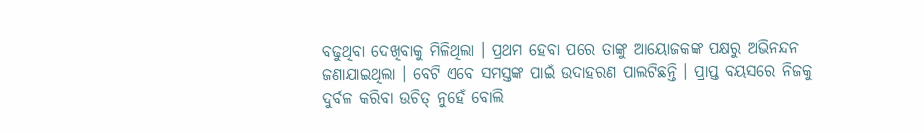ବଢୁଥିବା ଦେଖିବାକୁ ମିଳିଥିଲା । ପ୍ରଥମ ହେବା ପରେ ତାଙ୍କୁ ଆୟୋଜକଙ୍କ ପକ୍ଷରୁ ଅଭିନନ୍ଦନ ଜଣାଯାଇଥିଲା । ବେଟି ଏବେ ସମସ୍ତଙ୍କ ପାଇଁ ଉଦାହରଣ ପାଲଟିଛନ୍ତି । ପ୍ରାପ୍ତ ବୟସରେ ନିଜକୁ ଦୁର୍ବଳ କରିବା ଉଚିତ୍ ନୁହେଁ ବୋଲି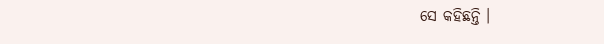ସେ କହିଛନ୍ତି ।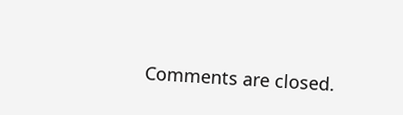Comments are closed.